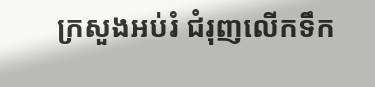ក្រសួងអប់រំ ជំរុញលើកទឹក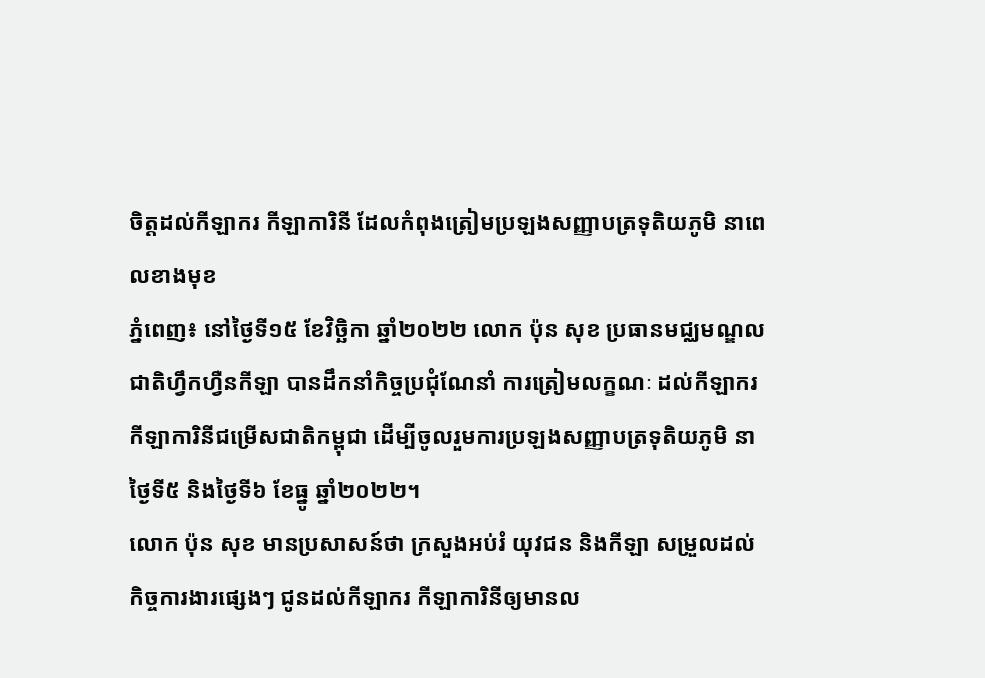ចិត្តដល់កីឡាករ កីឡាការិនី ដែលកំពុងត្រៀមប្រឡងសញ្ញាបត្រទុតិយភូមិ នាពេលខាងមុខ
ភ្នំពេញ៖ នៅថ្ងៃទី១៥ ខែវិច្ឆិកា ឆ្នាំ២០២២ លោក ប៉ុន សុខ ប្រធានមជ្ឈមណ្ឌលជាតិហ្វឹកហ្វឺនកីឡា បានដឹកនាំកិច្ចប្រជុំណែនាំ ការត្រៀមលក្ខណៈ ដល់កីឡាករ កីឡាការិនីជម្រើសជាតិកម្ពុជា ដើម្បីចូលរួមការប្រឡងសញ្ញាបត្រទុតិយភូមិ នាថ្ងៃទី៥ និងថ្ងៃទី៦ ខែធ្នូ ឆ្នាំ២០២២។
លោក ប៉ុន សុខ មានប្រសាសន៍ថា ក្រសួងអប់រំ យុវជន និងកីឡា សម្រួលដល់កិច្ចការងារផ្សេងៗ ជូនដល់កីឡាករ កីឡាការិនីឲ្យមានល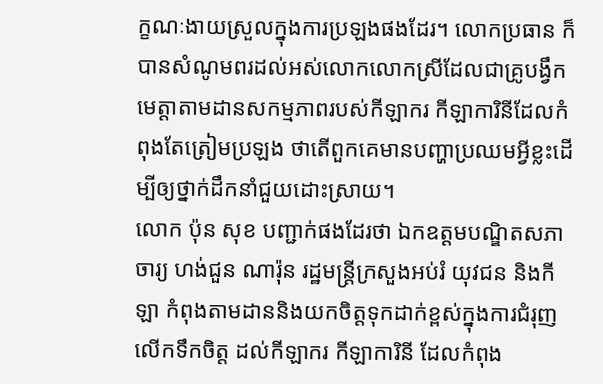ក្ខណៈងាយស្រួលក្នុងការប្រឡងផងដែរ។ លោកប្រធាន ក៏បានសំណូមពរដល់អស់លោកលោកស្រីដែលជាគ្រូបង្វឹកមេត្តាតាមដានសកម្មភាពរបស់កីឡាករ កីឡាការិនីដែលកំពុងតែត្រៀមប្រឡង ថាតើពួកគេមានបញ្ហាប្រឈមអ្វីខ្លះដើម្បីឲ្យថ្នាក់ដឹកនាំជួយដោះស្រាយ។
លោក ប៉ុន សុខ បញ្ជាក់ផងដែរថា ឯកឧត្តមបណ្ឌិតសភាចារ្យ ហង់ជួន ណារ៉ុន រដ្ឋមន្ត្រីក្រសួងអប់រំ យុវជន និងកីឡា កំពុងតាមដាននិងយកចិត្តទុកដាក់ខ្ពស់ក្នុងការជំរុញលើកទឹកចិត្ត ដល់កីឡាករ កីឡាការិនី ដែលកំពុង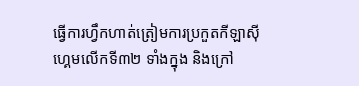ធ្វើការហ្វឹកហាត់ត្រៀមការប្រកួតកីឡាស៊ីហ្គេមលើកទី៣២ ទាំងក្នុង និងក្រៅ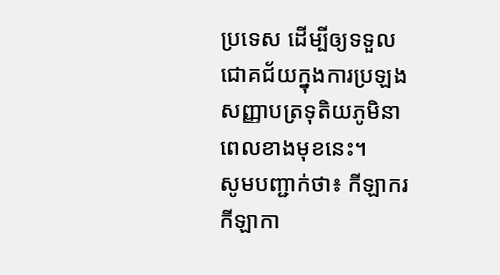ប្រទេស ដើម្បីឲ្យទទួលជោគជ័យក្នុងការប្រឡងសញ្ញាបត្រទុតិយភូមិនាពេលខាងមុខនេះ។
សូមបញ្ជាក់ថា៖ កីឡាករ កីឡាកា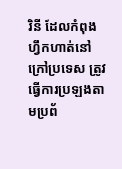រិនី ដែលកំពុងហ្វឹកហាត់នៅក្រៅប្រទេស ត្រូវធ្វើការប្រឡងតាមប្រព័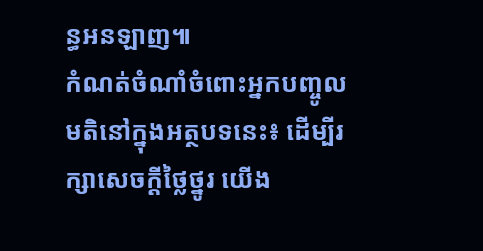ន្ធអនឡាញ៕
កំណត់ចំណាំចំពោះអ្នកបញ្ចូលមតិនៅក្នុងអត្ថបទនេះ៖ ដើម្បីរក្សាសេចក្ដីថ្លៃថ្នូរ យើង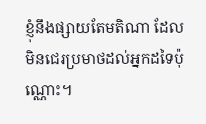ខ្ញុំនឹងផ្សាយតែមតិណា ដែលមិនជេរប្រមាថដល់អ្នកដទៃប៉ុណ្ណោះ។